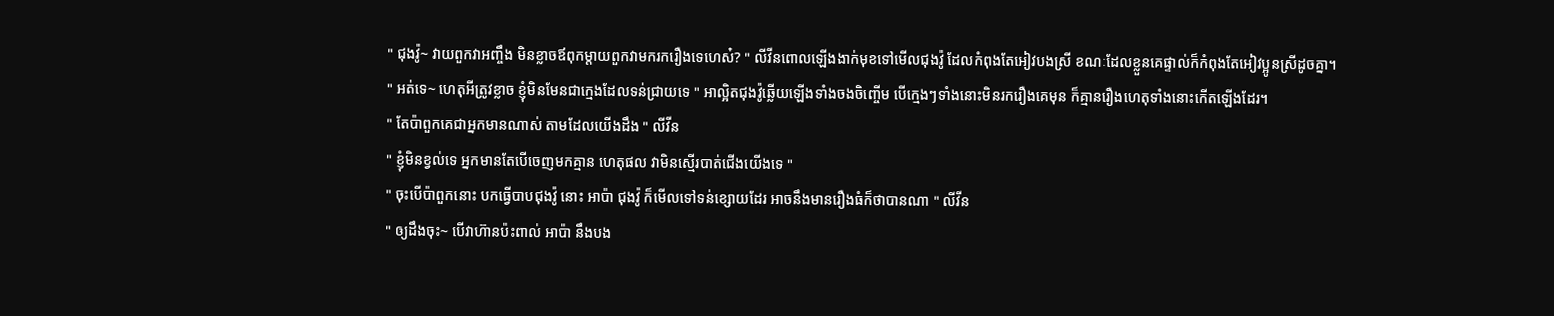" ជុងវ៉ូ~ វាយពួកវាអញ្ចឹង មិនខ្លាចឪពុកម្ដាយពួកវាមករករឿងទេហេស៎? " លីវីនពោលឡើងងាក់មុខទៅមើលជុងវ៉ូ ដែលកំពុងតែអៀវបងស្រី ខណៈដែលខ្លួនគេផ្ទាល់ក៏កំពុងតែអៀវប្អូនស្រីដូចគ្នា។
" អត់ទេ~ ហេតុអីត្រូវខ្លាច ខ្ញុំមិនមែនជាក្មេងដែលទន់ជ្រាយទេ " អាល្អិតជុងវ៉ូឆ្លើយឡើងទាំងចងចិញ្ចើម បើក្មេងៗទាំងនោះមិនរករឿងគេមុន ក៏គ្មានរឿងហេតុទាំងនោះកើតឡើងដែរ។
" តែប៉ាពួកគេជាអ្នកមានណាស់ តាមដែលយើងដឹង " លីវីន
" ខ្ញុំមិនខ្វល់ទេ អ្នកមានតែបើចេញមកគ្មាន ហេតុផល វាមិនស្មើរបាត់ជើងយើងទេ "
" ចុះបើប៉ាពួកនោះ បកធ្វើបាបជុងវ៉ូ នោះ អាប៉ា ជុងវ៉ូ ក៏មើលទៅទន់ខ្សោយដែរ អាចនឹងមានរឿងធំក៏ថាបានណា " លីវីន
" ឲ្យដឹងចុះ~ បើវាហ៊ានប៉ះពាល់ អាប៉ា នឹងបង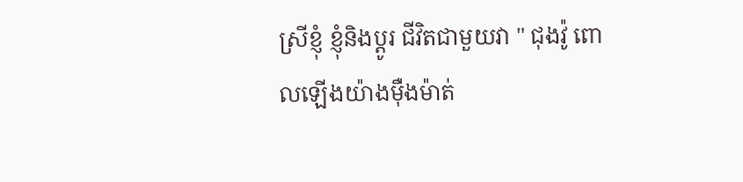ស្រីខ្ញុំ ខ្ញុំនិងប្ដូរ ជីវិតជាមួយវា " ជុងវ៉ូ ពោលឡើងយ៉ាងម៉ឺងម៉ាត់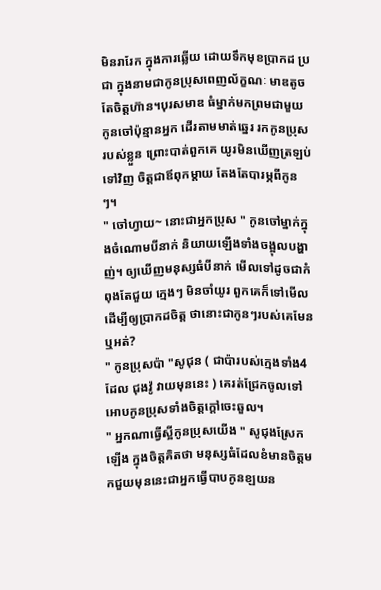មិនរារែក ក្នុងការឆ្លើយ ដោយទឹកមុខប្រាកដ ប្រជា ក្នុងនាមជាកូនប្រុសពេញល័ក្ខណៈ មាឌតូចតែចិត្តហ៊ាន។បុរសមាឌ ធំម្នាក់មកព្រមជាមួយកូនចៅប៉ុន្មានអ្នក ដើរតាមមាត់ឆ្នេរ រកកូនប្រុសរបស់ខ្លួន ព្រោះបាត់ពួកគេ យូរមិនឃើញត្រឡប់ទៅវិញ ចិត្តជាឪពុកម្ដាយ តែងតែបារម្ភពីកូនៗ។
" ចៅហ្វាយ~ នោះជាអ្នកប្រុស " កូនចៅម្នាក់ក្នុងចំណោមបីនាក់ និយាយឡើងទាំងចង្អុលបង្ហាញ់។ ឲ្យឃើញមនុស្សធំបីនាក់ មើលទៅដូចជាកំពុងតែជួយ ក្មេងៗ មិនចាំយូរ ពួកគេក៏ទៅមើលដើម្បីឲ្យប្រាកដចិត្ត ថានោះជាកូនៗរបស់គេមែនឬអត់?
" កូនប្រុសប៉ា "សូជុន ( ជាប៉ារបស់ក្មេងទាំង4 ដែល ជុងវ៉ូ វាយមុននេះ ) គេរត់ជ្រែកចូលទៅអោបកូនប្រុសទាំងចិត្តក្ដៅចេះឆួល។
" អ្នកណាធ្វើស្អីកូនប្រុសយើង " សូជុងស្រែកឡើង ក្នុងចិត្តគិតថា មនុស្សធំដែលខំមានចិត្តមកជួយមុននេះជាអ្នកធ្វើបាបកូនខ្ឡយន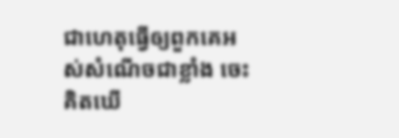ជាហេតុធ្វើឲ្យពួកគេអស់សំណើចជាខ្លាំង ចេះគិតឃើ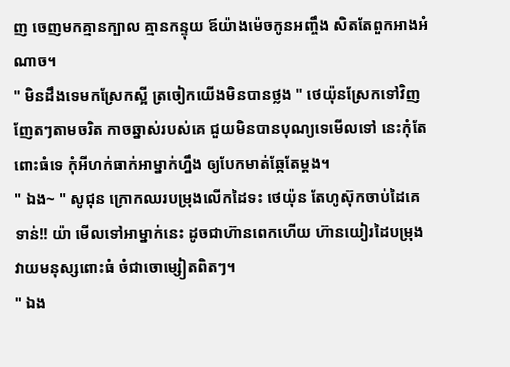ញ ចេញមកគ្មានក្បាល គ្មានកន្ទុយ ឪយ៉ាងម៉េចកូនអញ្ចឹង សិតតែពួកអាងអំណាច។
" មិនដឹងទេមកស្រែកស្អី ត្រចៀកយើងមិនបានថ្លង " ថេយ៉ុនស្រែកទៅវិញញែតៗតាមចរិត កាចឆ្នាស់របស់គេ ជួយមិនបានបុណ្យទេមើលទៅ នេះកុំតែពោះធំទេ កុំអីហក់ធាក់អាម្នាក់ហ្នឹង ឲ្យបែកមាត់ឆ្កែតែម្តង។
" ឯង~ " សូជុន ក្រោកឈរបម្រុងលើកដៃទះ ថេយ៉ុន តែហូស៊ុកចាប់ដៃគេទាន់!! យ៉ា មើលទៅអាម្នាក់នេះ ដូចជាហ៊ានពេកហើយ ហ៊ានយៀរដៃបម្រុងវាយមនុស្សពោះធំ ចំជាចោម្សៀតពិតៗ។
" ឯង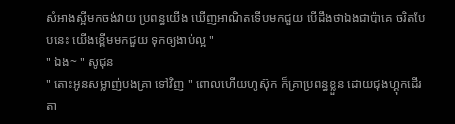សំអាងស្អីមកចង់វាយ ប្រពន្ធយើង ឃើញអាណិតទើបមកជួយ បើដឹងថាឯងជាប៉ាគេ ចរិតបែបនេះ យើងខ្ពើមមកជួយ ទុកឲ្យងាប់ល្អ "
" ឯង~ " សូជុន
" តោះអូនសម្លាញ់បងគ្រា ទៅវិញ " ពោលហើយហូស៊ុក ក៏គ្រាប្រពន្ធខ្លួន ដោយជុងហ្គុកដើរតា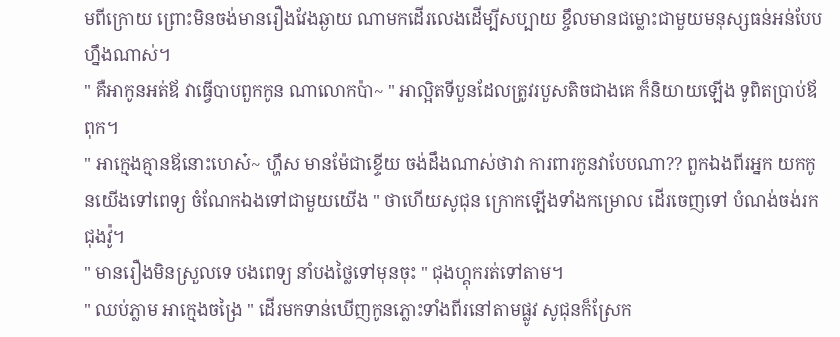មពីក្រោយ ព្រោះមិនចង់មានរឿងវែងឆ្ងាយ ណាមកដើរលេងដើម្បីសប្បាយ ខ្ចឹលមានជម្លោះជាមួយមនុស្សធន់អន់បែបហ្នឹងណាស់។
" គឺអាកូនអត់ឪ វាធ្វើបាបពួកកូន ណាលោកប៉ា~ " អាល្អិតទីបួនដែលត្រូវរបួសតិចជាងគេ ក៏និយាយឡើង ទូពិតប្រាប់ឪពុក។
" អាក្មេងគ្មានឪនោះហេស៎~ ហ្ហឹស មានម៉ែជាខ្ទើយ ចង់ដឹងណាស់ថាវា ការពារកូនវាបែបណា?? ពួកឯងពីរអ្នក យកកូនយើងទៅពេទ្យ ចំណែកឯងទៅជាមួយយើង " ថាហើយសូជុន ក្រោកឡើងទាំងកម្រោល ដើរចេញទៅ បំណង់ចង់រកជុងវ៉ូ។
" មានរឿងមិនស្រួលទេ បងពេទ្យ នាំបងថ្លៃទៅមុនចុះ " ជុងហ្គុករត់ទៅតាម។
" ឈប់ភ្លាម អាក្មេងចង្រៃ " ដើរមកទាន់ឃើញកូនភ្លោះទាំងពីរនៅតាមផ្លូវ សូជុនក៏ស្រែក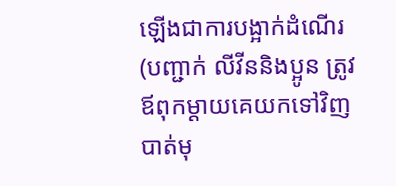ឡើងជាការបង្អាក់ដំណើរ (បញ្ជាក់ លីវីននិងប្អូន ត្រូវឪពុកម្ដាយគេយកទៅវិញបាត់មុ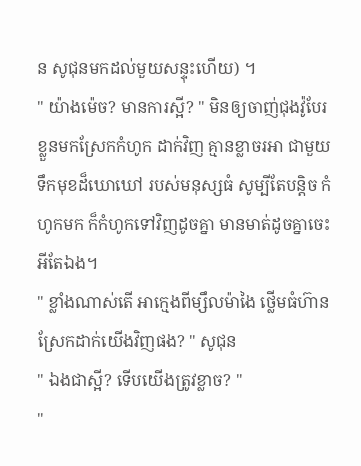ន សូជុនមកដល់មួយសន្ទុះហើយ) ។
" យ៉ាងម៉េច? មានការស្អី? " មិនឲ្យចាញ់ជុងវ៉ូបែរខ្លួនមកស្រែកកំហូក ដាក់វិញ គ្មានខ្លាចរអា ជាមួយទឹកមុខដ៏ឃោឃៅ របស់មនុស្សធំ សូម្បីតែបន្តិច កំហូកមក ក៏កំហូកទៅវិញដូចគ្នា មានមាត់ដូចគ្នាចេះអីតែឯង។
" ខ្លាំងណាស់តើ អាក្មេងពីម្សឹលម៉ាងៃ ថ្លើមធំហ៊ានស្រែកដាក់យើងវិញផង? " សូជុន
" ឯងជាស្អី? ទើបយើងត្រូវខ្លាច? "
"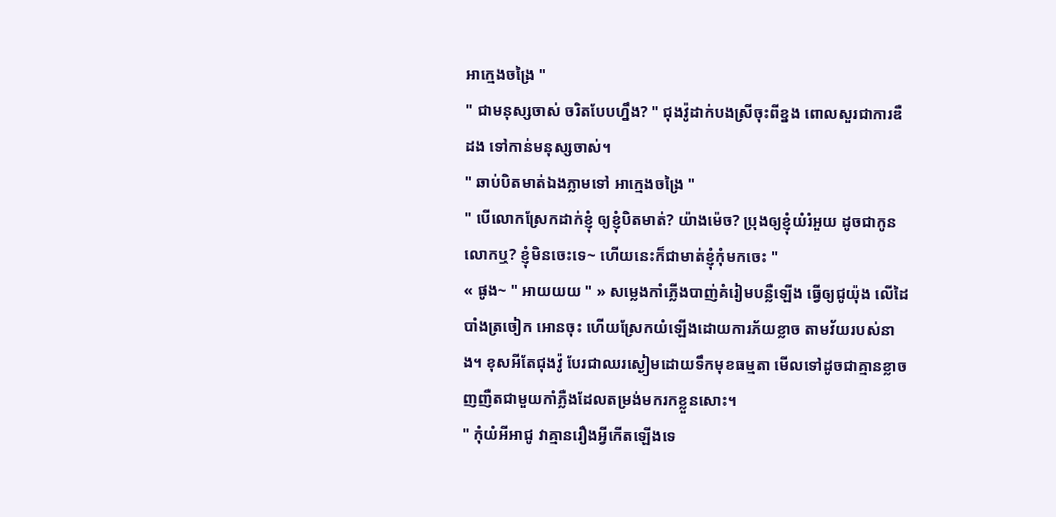អាក្មេងចង្រៃ "
" ជាមនុស្សចាស់ ចរិតបែបហ្នឹង? " ជុងវ៉ូដាក់បងស្រីចុះពីខ្នង ពោលសួរជាការឌឺដង ទៅកាន់មនុស្សចាស់។
" ឆាប់បិតមាត់ឯងភ្លាមទៅ អាក្មេងចង្រៃ "
" បើលោកស្រែកដាក់ខ្ញុំ ឲ្យខ្ញុំបិតមាត់? យ៉ាងម៉េច? ប្រុងឲ្យខ្ញុំយំរំអួយ ដូចជាកូនលោកឬ? ខ្ញុំមិនចេះទេ~ ហើយនេះក៏ជាមាត់ខ្ញុំកុំមកចេះ "
« ផូង~ " អាយយយ " » សម្លេងកាំភ្លើងបាញ់គំរៀមបន្លឺឡើង ធ្វើឲ្យជូយ៉ុង លើដៃបាំងត្រចៀក អោនចុះ ហើយស្រែកយំឡើងដោយការភ័យខ្លាច តាមវ័យរបស់នាង។ ខុសអីតែជុងវ៉ូ បែរជាឈរស្ងៀមដោយទឹកមុខធម្មតា មើលទៅដូចជាគ្មានខ្លាចញញឺតជាមួយកាំភ្លឺងដែលតម្រង់មករកខ្លួនសោះ។
" កុំយំអីអាជូ វាគ្មានរឿងអ្វីកើតឡើងទេ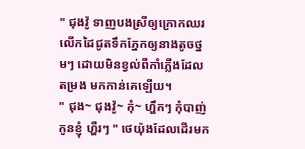" ជុងវ៉ូ ទាញបងស្រីឲ្យក្រោកឈរ លើកដៃជូតទឹកភ្នែកឲ្យនាងតូចថ្នមៗ ដោយមិនខ្វល់ពីកាំភ្លើងដែលតម្រង មកកាន់គេឡើយ។
" ជុង~ ជុងវ៉ូ~ កុំ~ ហ្ហឹកៗ កុំបាញ់កូនខ្ញុំ ហ្ហឺរៗ " ថេយ៉ុងដែលដើរមក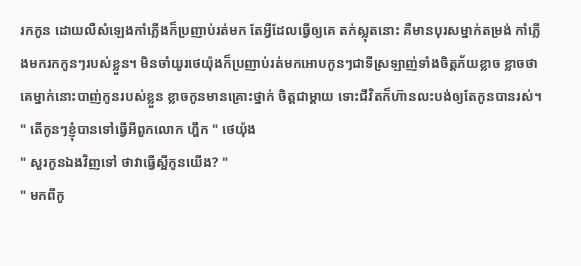រកកូន ដោយលឺសំឡេងកាំភ្លើងក៏ប្រញាប់រត់មក តែអ្វីដែលធ្វើឲ្យគេ តក់ស្លុតនោះ គឺមានបុរសម្នាក់តម្រង់ កាំភ្លើងមករកកូនៗរបស់ខ្លួន។ មិនចាំយូរថេយ៉ុងក៏ប្រញាប់រត់មកអោបកូនៗជាទីស្រឡាញ់ទាំងចិត្តភ័យខ្លាច ខ្លាចថាគេម្នាក់នោះបាញ់កូនរបស់ខ្លួន ខ្លាចកូនមានគ្រោះថ្នាក់ ចិត្តជាម្ដាយ ទោះជីវិតក៏ហ៊ានលះបង់ឲ្យតែកូនបានរស់។
" តើកូនៗខ្ញុំបានទៅធ្វើអីពួកលោក ហ្ហឹក " ថេយ៉ុង
" សួរកូនឯងវិញទៅ ថាវាធ្វើស្អីកូនយើង? "
" មកពីកូ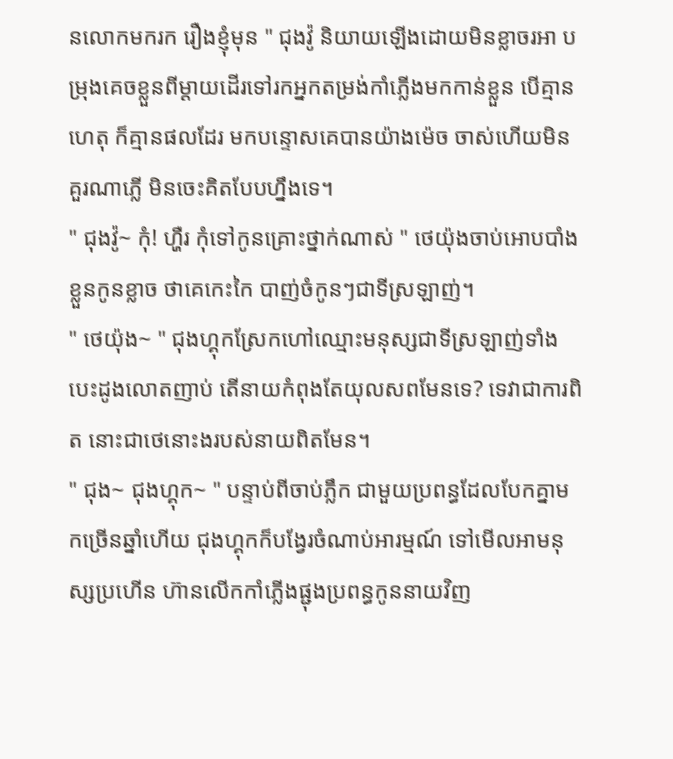នលោកមករក រឿងខ្ញុំមុន " ជុងវ៉ូ និយាយឡើងដោយមិនខ្លាចរអា បម្រុងគេចខ្លួនពីម្ដាយដើរទៅរកអ្នកតម្រង់កាំភ្លើងមកកាន់ខ្លួន បើគ្មានហេតុ ក៏គ្មានផលដែរ មកបន្ទោសគេបានយ៉ាងម៉េច ចាស់ហើយមិនគួរណាភ្លើ មិនចេះគិតបែបហ្នឹងទេ។
" ជុងវ៉ូ~ កុំ! ហ្ហឺរ កុំទៅកូនគ្រោះថ្នាក់ណាស់ " ថេយ៉ុងចាប់អោបបាំងខ្លួនកូនខ្លាច ថាគេកេះកៃ បាញ់ចំកូនៗជាទីស្រឡាញ់។
" ថេយ៉ុង~ " ជុងហ្គុកស្រែកហៅឈ្មោះមនុស្សជាទីស្រឡាញ់ទាំងបេះដូងលោតញាប់ តើនាយកំពុងតែយុលសពមែនទេ? ទេវាជាការពិត នោះជាថេនោះងរបស់នាយពិតមែន។
" ជុង~ ជុងហ្គុក~ " បន្ទាប់ពីចាប់ភ្លឹក ជាមួយប្រពន្ធដែលបែកគ្នាមកច្រើនឆ្នាំហើយ ជុងហ្គុកក៏បង្វែរចំណាប់អារម្មណ៍ ទៅមើលអាមនុស្សប្រហើន ហ៊ានលើកកាំភ្លើងផ្ជុងប្រពន្ធកូននាយវិញ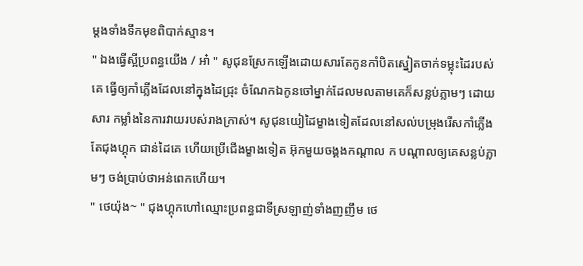ម្តងទាំងទឹកមុខពិបាក់ស្មាន។
" ឯងធ្វើស្អីប្រពន្ធយើង / អា៎ " សូជុនស្រែកឡើងដោយសារតែកូនកាំបិតស្នៀតចាក់ទម្លុះដៃរបស់គេ ធ្វើឲ្យកាំភ្លើងដែលនៅក្នុងដៃជ្រុះ ចំណែកឯកូនចៅម្នាក់ដែលមលតាមគេក៏សន្លប់ភ្លាមៗ ដោយសារ កម្លាំងនៃការវាយរបស់រាងក្រាស់។ សូជុនយៀដៃម្ខាងទៀតដែលនៅសល់បម្រុងរើសកាំភ្លើង តែជុងហ្គុក ជាន់ដៃគេ ហើយប្រើជើងម្ខាងទៀត អ៊ុកមួយចង្គងកណ្ដាល ក បណ្តាលឲ្យគេសន្លប់ភ្លាមៗ ចង់ប្រាប់ថាអន់ពេកហើយ។
" ថេយ៉ុង~ " ជុងហ្គុកហៅឈ្មោះប្រពន្ធជាទីស្រឡាញ់ទាំងញញឹម ថេ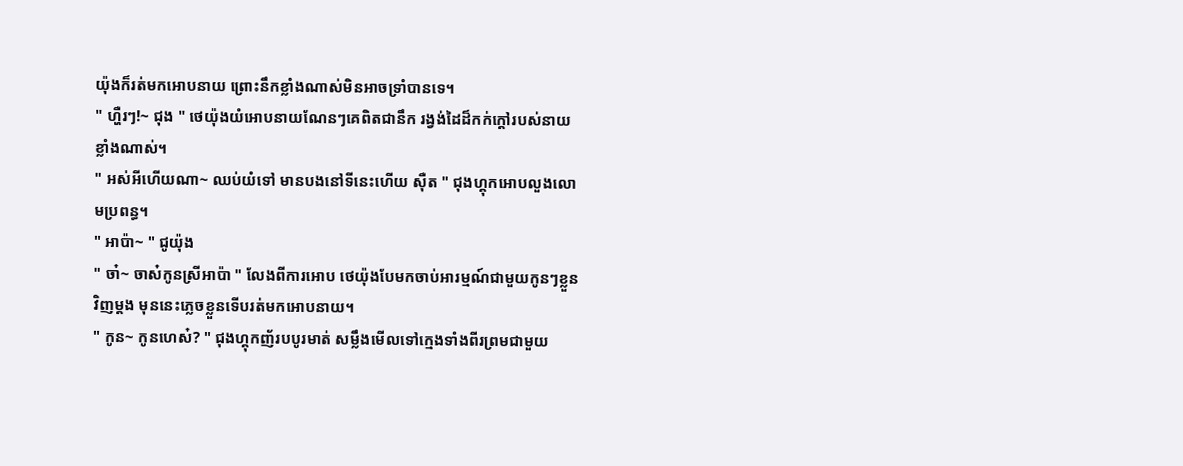យ៉ុងក៏រត់មកអោបនាយ ព្រោះនឹកខ្លាំងណាស់មិនអាចទ្រាំបានទេ។
" ហ្ហឺរៗ!~ ជុង " ថេយ៉ុងយំអោបនាយណែនៗគេពិតជានឹក រង្វង់ដៃដ៏កក់ក្ដៅរបស់នាយខ្លាំងណាស់។
" អស់អីហើយណា~ ឈប់យំទៅ មានបងនៅទីនេះហើយ ស៊ឺត " ជុងហ្គុកអោបលួងលោមប្រពន្ធ។
" អាប៉ា~ " ជូយ៉ុង
" ចា៎~ ចាស៎កូនស្រីអាប៉ា " លែងពីការអោប ថេយ៉ុងបែមកចាប់អារម្មណ៍ជាមួយកូនៗខ្លួនវិញម្តង មុននេះភ្លេចខ្លួនទើបរត់មកអោបនាយ។
" កូន~ កូនហេស៎? " ជុងហ្គុកញ័របបូរមាត់ សម្លឹងមើលទៅក្មេងទាំងពីរព្រមជាមួយ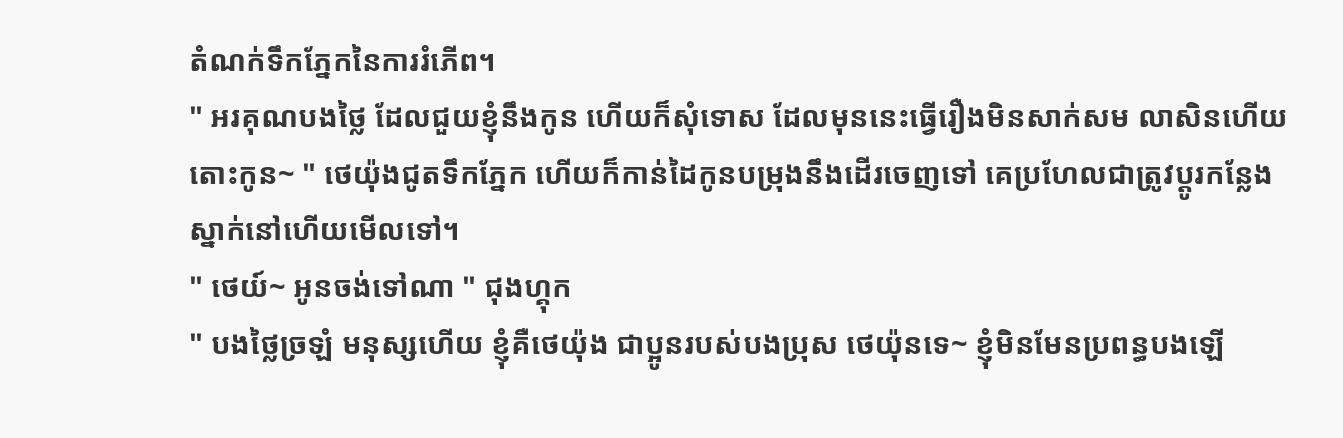តំណក់ទឹកភ្នែកនៃការរំភើព។
" អរគុណបងថ្លៃ ដែលជួយខ្ញុំនឹងកូន ហើយក៏សុំទោស ដែលមុននេះធ្វើរឿងមិនសាក់សម លាសិនហើយ តោះកូន~ " ថេយ៉ុងជូតទឹកភ្នែក ហើយក៏កាន់ដៃកូនបម្រុងនឹងដើរចេញទៅ គេប្រហែលជាត្រូវប្តូរកន្លែងស្នាក់នៅហើយមើលទៅ។
" ថេយ៍~ អូនចង់ទៅណា " ជុងហ្គុក
" បងថ្លៃច្រឡំ មនុស្សហើយ ខ្ញុំគឺថេយ៉ុង ជាប្អូនរបស់បងប្រុស ថេយ៉ុនទេ~ ខ្ញុំមិនមែនប្រពន្ធបងឡើ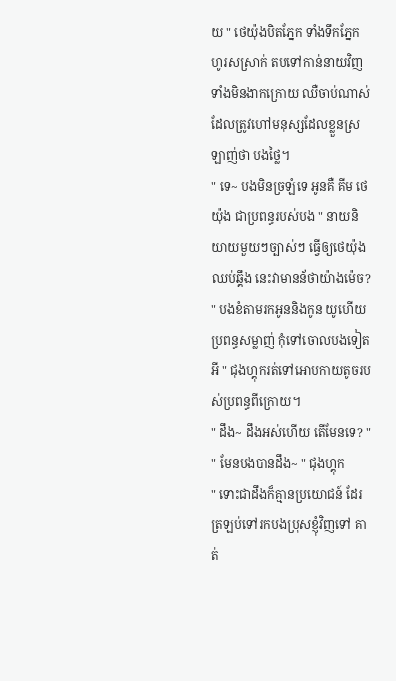យ " ថេយ៉ុងបិតភ្នែក ទាំងទឹកភ្នែកហូរសស្រាក់ តបទៅកាន់នាយវិញទាំងមិនងាកក្រោយ ឈឺចាប់ណាស់ដែលត្រូវហៅមនុស្សដែលខ្លួនស្រឡាញ់ថា បងថ្លៃ។
" ទេ~ បងមិនច្រឡំទេ អូនគឺ គីម ថេយ៉ុង ជាប្រពន្ធរបស់បង " នាយនិយាយមួយៗច្បាស់ៗ ធ្វើឲ្យថេយ៉ុងឈប់ឆ្គឹង នេះវាមានន័ថាយ៉ាងម៉េច?
" បងខំតាមរកអូននិងកូន យូហើយ ប្រពន្ធសម្លាញ់ កុំទៅចោលបងទៀតអី " ជុងហ្គុករត់ទៅអោបកាយតូចរបស់ប្រពន្ធពីក្រោយ។
" ដឹង~ ដឹងអស់ហើយ តើមែនទេ? "
" មែនបងបានដឹង~ " ជុងហ្គុក
" ទោះជាដឹងក៏គ្មានប្រយោជន៍ ដែរត្រឡប់ទៅរកបងប្រុសខ្ញុំវិញទៅ គាត់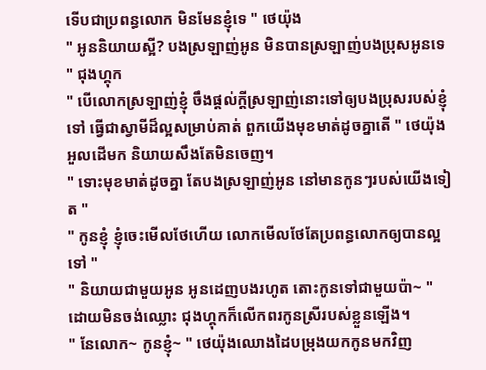ទើបជាប្រពន្ធលោក មិនមែនខ្ញុំទេ " ថេយ៉ុង
" អូននិយាយស្អី? បងស្រឡាញ់អូន មិនបានស្រឡាញ់បងប្រុសអូនទេ " ជុងហ្គុក
" បើលោកស្រឡាញ់ខ្ញុំ ចឹងផ្តល់ក្ដីស្រឡាញ់នោះទៅឲ្យបងប្រុសរបស់ខ្ញុំទៅ ធ្វើជាស្វាមីដ៏ល្អសម្រាប់គាត់ ពួកយើងមុខមាត់ដូចគ្នាតើ " ថេយ៉ុងអួលដើមក និយាយសឹងតែមិនចេញ។
" ទោះមុខមាត់ដូចគ្នា តែបងស្រឡាញ់អូន នៅមានកូនៗរបស់យើងទៀត "
" កូនខ្ញុំ ខ្ញុំចេះមើលថែហើយ លោកមើលថែតែប្រពន្ធលោកឲ្យបានល្អទៅ "
" និយាយជាមួយអូន អូនដេញបងរហូត តោះកូនទៅជាមួយប៉ា~ " ដោយមិនចង់ឈ្លោះ ជុងហ្គុកក៏លើកពរកូនស្រីរបស់ខ្លួនឡើង។
" នែលោក~ កូនខ្ញុំ~ " ថេយ៉ុងឈោងដៃបម្រុងយកកូនមកវិញ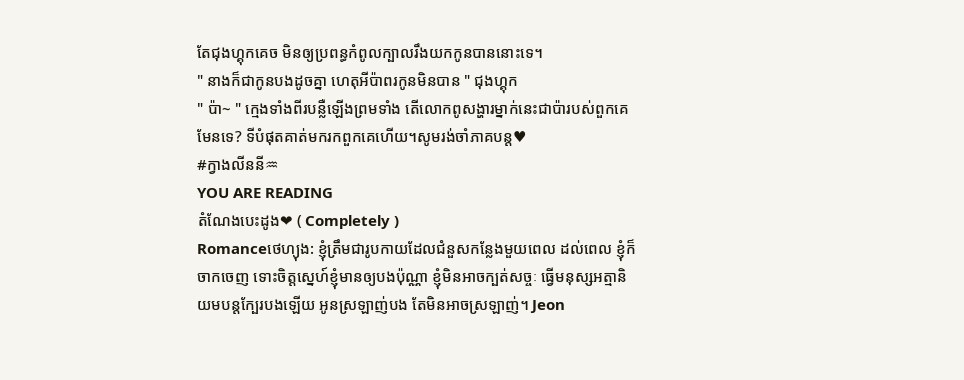តែជុងហ្គុកគេច មិនឲ្យប្រពន្ធកំពូលក្បាលរឹងយកកូនបាននោះទេ។
" នាងក៏ជាកូនបងដូចគ្នា ហេតុអីប៉ាពរកូនមិនបាន " ជុងហ្គុក
" ប៉ា~ " ក្មេងទាំងពីរបន្លឺឡើងព្រមទាំង តើលោកពូសង្ហារម្នាក់នេះជាប៉ារបស់ពួកគេមែនទេ? ទីបំផុតគាត់មករកពួកគេហើយ។សូមរង់ចាំភាគបន្ត♥
#ក្វាងលីននី♒
YOU ARE READING
តំណែងបេះដូង❤ ( Completely )
Romanceថេហ្យុង: ខ្ញុំត្រឹមជារូបកាយដែលជំនួសកន្លែងមួយពេល ដល់ពេល ខ្ញុំក៏ចាកចេញ ទោះចិត្តស្នេហ៍ខ្ញុំមានឲ្យបងប៉ុណ្ណា ខ្ញុំមិនអាចក្បត់សច្ចៈ ធ្វើមនុស្សអត្មានិយមបន្តក្បែរបងឡើយ អូនស្រឡាញ់បង តែមិនអាចស្រឡាញ់។ Jeon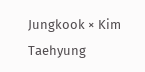Jungkook × Kim Taehyung